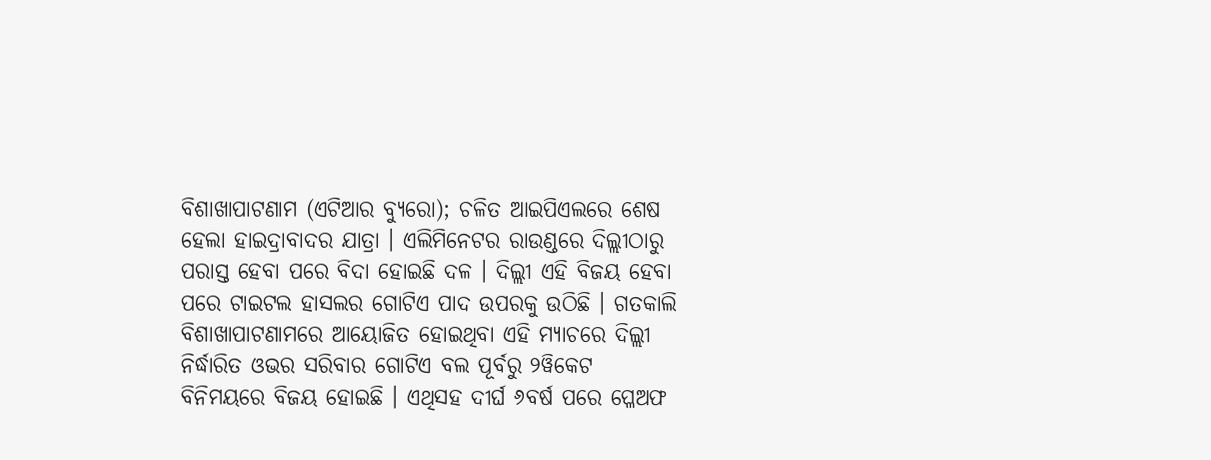ବିଶାଖାପାଟଣାମ (ଏଟିଆର ବ୍ୟୁରୋ); ଚଳିତ ଆଇପିଏଲରେ ଶେଷ ହେଲା ହାଇଦ୍ରାବାଦର ଯାତ୍ରା । ଏଲିମିନେଟର ରାଉଣ୍ଡରେ ଦିଲ୍ଲୀଠାରୁ ପରାସ୍ତ ହେବା ପରେ ବିଦା ହୋଇଛି ଦଳ । ଦିଲ୍ଲୀ ଏହି ବିଜୟ ହେବା ପରେ ଟାଇଟଲ ହାସଲର ଗୋଟିଏ ପାଦ ଉପରକୁ ଉଠିଛି । ଗତକାଲି ବିଶାଖାପାଟଣାମରେ ଆୟୋଜିତ ହୋଇଥିବା ଏହି ମ୍ୟାଚରେ ଦିଲ୍ଲୀ ନିର୍ଦ୍ଧାରିତ ଓଭର ସରିବାର ଗୋଟିଏ ବଲ ପୂର୍ବରୁ ୨ୱିକେଟ ବିନିମୟରେ ବିଜୟ ହୋଇଛି । ଏଥିସହ ଦୀର୍ଘ ୬ବର୍ଷ ପରେ ପ୍ଳେଅଫ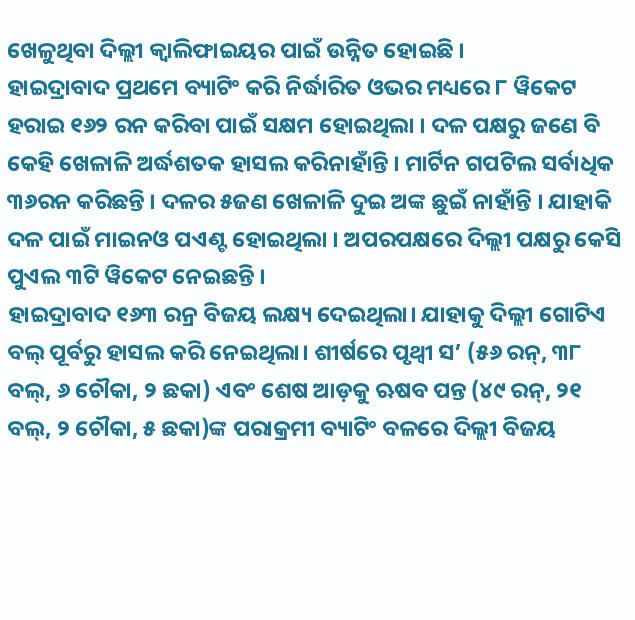ଖେଳୁଥିବା ଦିଲ୍ଲୀ କ୍ୱାଲିଫାଇୟର ପାଇଁ ଉନ୍ନିତ ହୋଇଛି ।
ହାଇଦ୍ରାବାଦ ପ୍ରଥମେ ବ୍ୟାଟିଂ କରି ନିର୍ଦ୍ଧାରିତ ଓଭର ମଧ୍ୟରେ ୮ ୱିକେଟ ହରାଇ ୧୬୨ ରନ କରିବା ପାଇଁ ସକ୍ଷମ ହୋଇଥିଲା । ଦଳ ପକ୍ଷରୁ ଜଣେ ବି କେହି ଖେଳାଳି ଅର୍ଦ୍ଧଶତକ ହାସଲ କରିନାହାଁନ୍ତି । ମାର୍ଟିନ ଗପଟିଲ ସର୍ବାଧିକ ୩୬ରନ କରିଛନ୍ତି । ଦଳର ୫ଜଣ ଖେଳାଳି ଦୁଇ ଅଙ୍କ ଛୁଇଁ ନାହାଁନ୍ତି । ଯାହାକି ଦଳ ପାଇଁ ମାଇନଓ ପଏଣ୍ଟ ହୋଇଥିଲା । ଅପରପକ୍ଷରେ ଦିଲ୍ଲୀ ପକ୍ଷରୁ କେସି ପୁଏଲ ୩ଟି ୱିକେଟ ନେଇଛନ୍ତି ।
ହାଇଦ୍ରାବାଦ ୧୬୩ ରନ୍ର ବିଜୟ ଲକ୍ଷ୍ୟ ଦେଇଥିଲା। ଯାହାକୁ ଦିଲ୍ଲୀ ଗୋଟିଏ ବଲ୍ ପୂର୍ବରୁ ହାସଲ କରି ନେଇଥିଲା। ଶୀର୍ଷରେ ପୃଥ୍ବୀ ସ’ (୫୬ ରନ୍, ୩୮ ବଲ୍, ୬ ଚୌକା, ୨ ଛକା) ଏବଂ ଶେଷ ଆଡ଼କୁ ଋଷବ ପନ୍ତ (୪୯ ରନ୍, ୨୧ ବଲ୍, ୨ ଚୌକା, ୫ ଛକା)ଙ୍କ ପରାକ୍ରମୀ ବ୍ୟାଟିଂ ବଳରେ ଦିଲ୍ଲୀ ବିଜୟ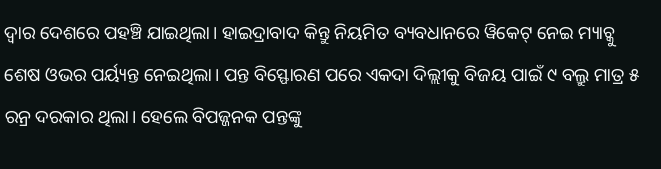ଦ୍ବାର ଦେଶରେ ପହଞ୍ଚି ଯାଇଥିଲା। ହାଇଦ୍ରାବାଦ କିନ୍ତୁ ନିୟମିତ ବ୍ୟବଧାନରେ ୱିକେଟ୍ ନେଇ ମ୍ୟାଚ୍କୁ ଶେଷ ଓଭର ପର୍ୟ୍ୟନ୍ତ ନେଇଥିଲା। ପନ୍ତ ବିସ୍ଫୋରଣ ପରେ ଏକଦା ଦିଲ୍ଲୀକୁ ବିଜୟ ପାଇଁ ୯ ବଲ୍ରୁ ମାତ୍ର ୫ ରନ୍ର ଦରକାର ଥିଲା। ହେଲେ ବିପଜ୍ଜନକ ପନ୍ତଙ୍କୁ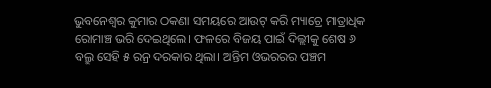ଭୁବନେଶ୍ବର କୁମାର ଠକଣା ସମୟରେ ଆଉଟ୍ କରି ମ୍ୟାଚ୍ରେ ମାତ୍ରାଧିକ ରୋମାଞ୍ଚ ଭରି ଦେଇଥିଲେ। ଫଳରେ ବିଜୟ ପାଇଁ ଦିଲ୍ଲୀକୁ ଶେଷ ୬ ବଲ୍ରୁ ସେହି ୫ ରନ୍ର ଦରକାର ଥିଲା। ଅନ୍ତିମ ଓଭରରର ପଞ୍ଚମ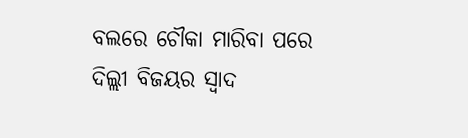ବଲରେ ଚୌକା ମାରିବା ପରେ ଦିଲ୍ଲୀ ବିଜୟର ସ୍ୱାଦ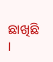ଛାଖିଛି ।